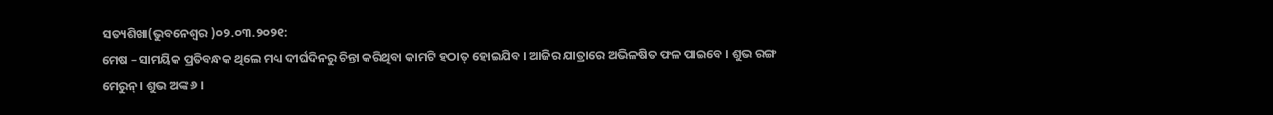ସତ୍ୟଶିଖା(ଭୁବନେଶ୍ୱର )୦୨.୦୩.୨୦୨୧:
ମେଷ – ସାମୟିକ ପ୍ରତିବନ୍ଧକ ଥିଲେ ମଧ୍ୟ ଦୀର୍ଘଦିନରୁ ଚିନ୍ତା କରିଥିବା କାମଟି ହଠାତ୍ ହୋଇଯିବ । ଆଜିର ଯାତ୍ରାରେ ଅଭିଳଷିତ ଫଳ ପାଇବେ । ଶୁଭ ରଙ୍ଗ ମେରୁନ୍। ଶୁଭ ଅଙ୍କ ୬ ।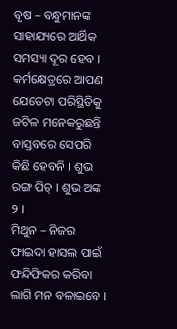ବୃଷ – ବନ୍ଧୁମାନଙ୍କ ସାହାଯ୍ୟରେ ଆର୍ଥିକ ସମସ୍ୟା ଦୂର ହେବ । କର୍ମକ୍ଷେତ୍ରରେ ଆପଣ ଯେତେଟା ପରିସ୍ଥିତିକୁ ଜଟିଳ ମନେକରୁଛନ୍ତି ବାସ୍ତବରେ ସେପରି କିଛି ହେବନି । ଶୁଭ ରଙ୍ଗ ପିଚ୍ । ଶୁଭ ଅଙ୍କ ୨ ।
ମିଥୁନ – ନିଜର ଫାଇଦା ହାସଲ ପାଇଁ ଫନ୍ଦିଫିକର କରିବା ଲାଗି ମନ ବଳାଇବେ ।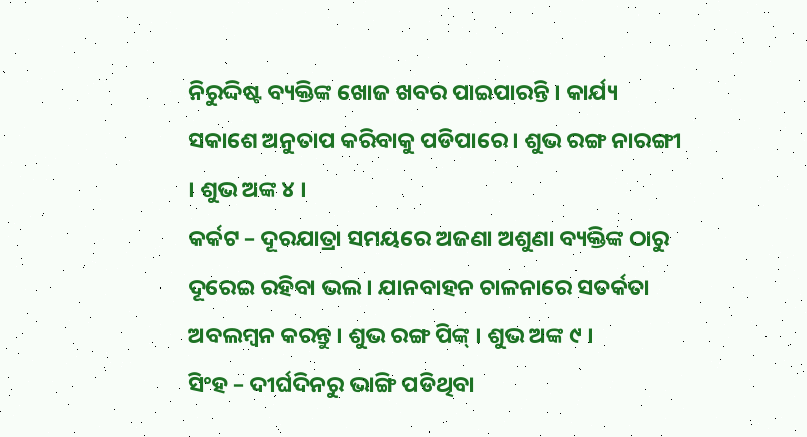ନିରୁଦ୍ଦିଷ୍ଟ ବ୍ୟକ୍ତିଙ୍କ ଖୋଜ ଖବର ପାଇପାରନ୍ତି । କାର୍ଯ୍ୟ ସକାଶେ ଅନୁତାପ କରିବାକୁ ପଡିପାରେ । ଶୁଭ ରଙ୍ଗ ନାରଙ୍ଗୀ । ଶୁଭ ଅଙ୍କ ୪ ।
କର୍କଟ – ଦୂରଯାତ୍ରା ସମୟରେ ଅଜଣା ଅଶୁଣା ବ୍ୟକ୍ତିଙ୍କ ଠାରୁ ଦୂରେଇ ରହିବା ଭଲ । ଯାନବାହନ ଚାଳନାରେ ସତର୍କତା ଅବଲମ୍ବନ କରନ୍ତୁ । ଶୁଭ ରଙ୍ଗ ପିଙ୍କ୍ । ଶୁଭ ଅଙ୍କ ୯ ।
ସିଂହ – ଦୀର୍ଘଦିନରୁ ଭାଙ୍ଗି ପଡିଥିବା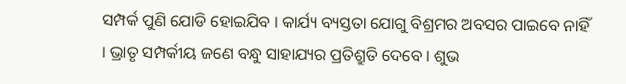ସମ୍ପର୍କ ପୁଣି ଯୋଡି ହୋଇଯିବ । କାର୍ଯ୍ୟ ବ୍ୟସ୍ତତା ଯୋଗୁ ବିଶ୍ରମର ଅବସର ପାଇବେ ନାହିଁ । ଭ୍ରାତୃ ସମ୍ପର୍କୀୟ ଜଣେ ବନ୍ଧୁ ସାହାଯ୍ୟର ପ୍ରତିଶ୍ରୁତି ଦେବେ । ଶୁଭ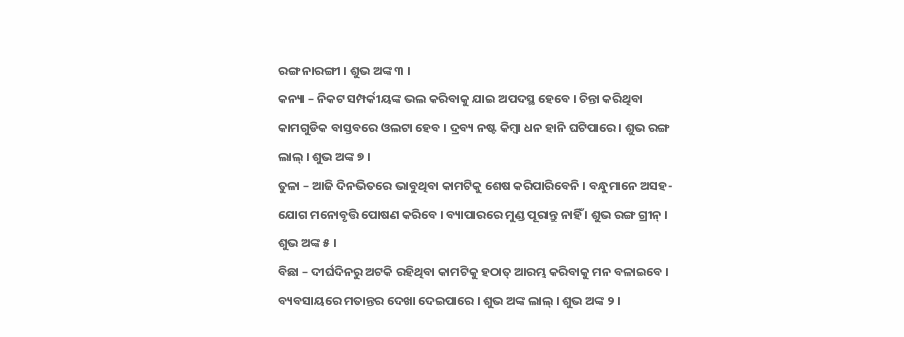ରଙ୍ଗ ନାରଙ୍ଗୀ । ଶୁଭ ଅଙ୍କ ୩ ।
କନ୍ୟା – ନିକଟ ସମ୍ପର୍କୀୟଙ୍କ ଭଲ କରିବାକୁ ଯାଇ ଅପଦସ୍ଥ ହେବେ । ଚିନ୍ତା କରିଥିବା କାମଗୁଡିକ ବାସ୍ତବରେ ଓଲଟା ହେବ । ଦ୍ରବ୍ୟ ନଷ୍ଟ କିମ୍ବା ଧନ ହାନି ଘଟିପାରେ । ଶୁଭ ରଙ୍ଗ ଲାଲ୍ । ଶୁଭ ଅଙ୍କ ୭ ।
ତୁଳା – ଆଜି ଦିନଭିତରେ ଭାବୁଥିବା କାମଟିକୁ ଶେଷ କରିପାରିବେନି । ବନ୍ଧୁମାନେ ଅସହ-ଯୋଗ ମନୋବୃତ୍ତି ପୋଷଣ କରିବେ । ବ୍ୟାପାରରେ ମୁଣ୍ଡ ପୂରାନ୍ତୁ ନାହିଁ । ଶୁଭ ରଙ୍ଗ ଗ୍ରୀନ୍ । ଶୁଭ ଅଙ୍କ ୫ ।
ବିଛା – ଦୀର୍ଘଦିନରୁ ଅଟକି ରହିଥିବା କାମଟିକୁ ହଠାତ୍ ଆରମ୍ଭ କରିବାକୁ ମନ ବଳାଇବେ । ବ୍ୟବସାୟରେ ମତାନ୍ତର ଦେଖା ଦେଇପାରେ । ଶୁଭ ଅଙ୍କ ଲାଲ୍ । ଶୁଭ ଅଙ୍କ ୨ ।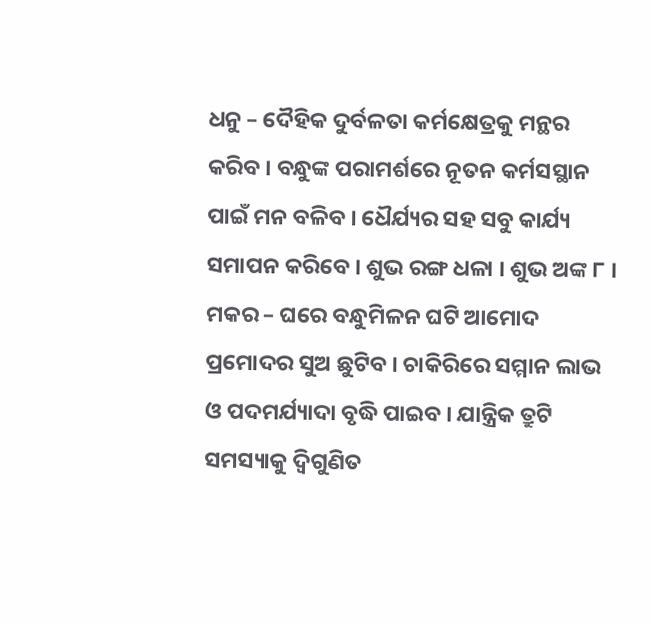ଧନୁ – ଦୈହିକ ଦୁର୍ବଳତା କର୍ମକ୍ଷେତ୍ରକୁ ମନ୍ଥର କରିବ । ବନ୍ଧୁଙ୍କ ପରାମର୍ଶରେ ନୂତନ କର୍ମସସ୍ଥାନ ପାଇଁ ମନ ବଳିବ । ଧୈର୍ଯ୍ୟର ସହ ସବୁ କାର୍ଯ୍ୟ ସମାପନ କରିବେ । ଶୁଭ ରଙ୍ଗ ଧଳା । ଶୁଭ ଅଙ୍କ ୮ ।
ମକର – ଘରେ ବନ୍ଧୁମିଳନ ଘଟି ଆମୋଦ ପ୍ରମୋଦର ସୁଅ ଛୁଟିବ । ଚାକିରିରେ ସମ୍ମାନ ଲାଭ ଓ ପଦମର୍ଯ୍ୟାଦା ବୃଦ୍ଧି ପାଇବ । ଯାନ୍ତ୍ରିକ ତ୍ରୁଟି ସମସ୍ୟାକୁ ଦ୍ୱିଗୁଣିତ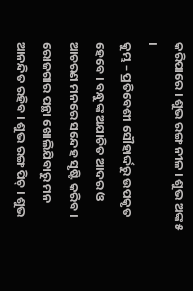କରିପାରେ । ଶୁଭ ରଙ୍ଗ ନୀଳ । ଶୁଭ ଅଙ୍କ ୫ ।
କୁମ୍ଭ – ପ୍ରତିବେଶୀ ସୌହାର୍ଦ୍ଦରୁ ଉପକୃତ ହେବେ । ବନ୍ଧୁଙ୍କ ଅଯାଚିତ ଆଦର ଓ ଆଚରଣ ମନରେ ସନ୍ଦେହ ସୃଷ୍ଟି କରିବ । ରୋଜଗାର ପନ୍ଥା ଖୋଲିଯିବାରୁ ମନ ଆନନ୍ଦିତ ରହିବ । ଶୁଭ ରଙ୍ଗ ପିଚ୍ । ଶୁଭ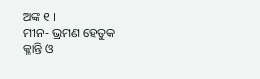ଅଙ୍କ ୧ ।
ମୀନ- ଭ୍ରମଣ ହେତୁକ କ୍ଳାନ୍ତି ଓ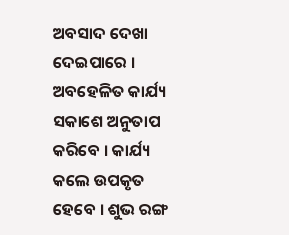ଅବସାଦ ଦେଖା ଦେଇପାରେ । ଅବହେଳିତ କାର୍ଯ୍ୟ ସକାଶେ ଅନୁତାପ କରିବେ । କାର୍ଯ୍ୟ କଲେ ଉପକୃତ ହେବେ । ଶୁଭ ରଙ୍ଗ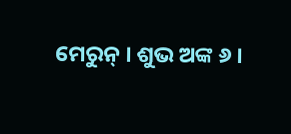ମେରୁନ୍ । ଶୁଭ ଅଙ୍କ ୬ ।